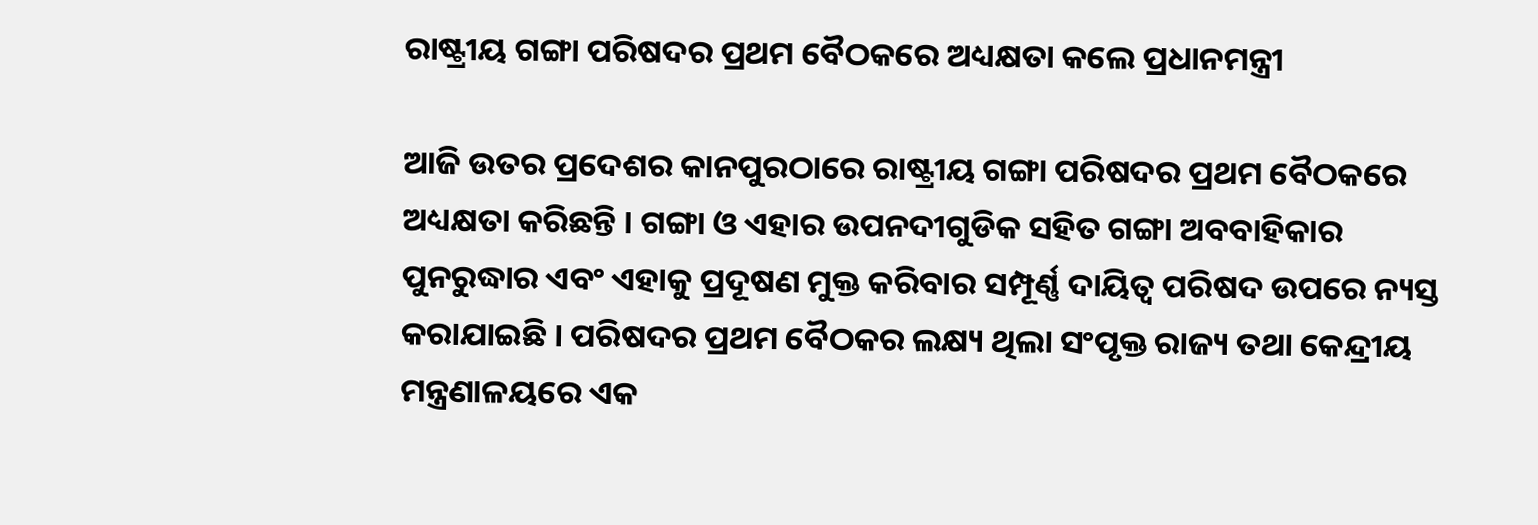ରାଷ୍ଟ୍ରୀୟ ଗଙ୍ଗା ପରିଷଦର ପ୍ରଥମ ବୈଠକରେ ଅଧ୍ୟକ୍ଷତା କଲେ ପ୍ରଧାନମନ୍ତ୍ରୀ

ଆଜି ଉତର ପ୍ରଦେଶର କାନପୁରଠାରେ ରାଷ୍ଟ୍ରୀୟ ଗଙ୍ଗା ପରିଷଦର ପ୍ରଥମ ବୈଠକରେ ଅଧ୍ୟକ୍ଷତା କରିଛନ୍ତି । ଗଙ୍ଗା ଓ ଏହାର ଉପନଦୀଗୁଡିକ ସହିତ ଗଙ୍ଗା ଅବବାହିକାର ପୁନରୁଦ୍ଧାର ଏବଂ ଏହାକୁ ପ୍ରଦୂଷଣ ମୁକ୍ତ କରିବାର ସମ୍ପୂର୍ଣ୍ଣ ଦାୟିତ୍ୱ ପରିଷଦ ଉପରେ ନ୍ୟସ୍ତ କରାଯାଇଛି । ପରିଷଦର ପ୍ରଥମ ବୈଠକର ଲକ୍ଷ୍ୟ ଥିଲା ସଂପୃକ୍ତ ରାଜ୍ୟ ତଥା କେନ୍ଦ୍ରୀୟ ମନ୍ତ୍ରଣାଳୟରେ ଏକ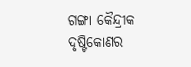ଗଙ୍ଗା କୈନ୍ଦ୍ରୀକ ଦୃଷ୍ଟିକୋଣର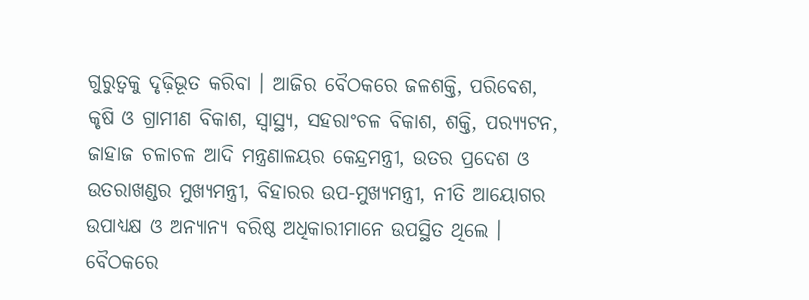ଗୁରୁତ୍ୱକୁ ଦୃଢ଼ିଭୂତ କରିବା । ଆଜିର ବୈଠକରେ ଜଳଶକ୍ତି, ପରିବେଶ, କୃଷି ଓ ଗ୍ରାମୀଣ ବିକାଶ, ସ୍ୱାସ୍ଥ୍ୟ, ସହରାଂଚଳ ବିକାଶ, ଶକ୍ତି, ପର‌୍ୟ୍ୟଟନ, ଜାହାଜ ଚଳାଚଳ ଆଦି ମନ୍ତ୍ରଣାଳୟର କେନ୍ଦ୍ରମନ୍ତ୍ରୀ, ଉତର ପ୍ରଦେଶ ଓ ଉତରାଖଣ୍ଡର ମୁଖ୍ୟମନ୍ତ୍ରୀ, ବିହାରର ଉପ-ମୁଖ୍ୟମନ୍ତ୍ରୀ, ନୀତି ଆୟୋଗର ଉପାଧ୍ୟକ୍ଷ ଓ ଅନ୍ୟାନ୍ୟ ବରିଷ୍ଠ ଅଧିକାରୀମାନେ ଉପସ୍ଥିତ ଥିଲେ । ବୈଠକରେ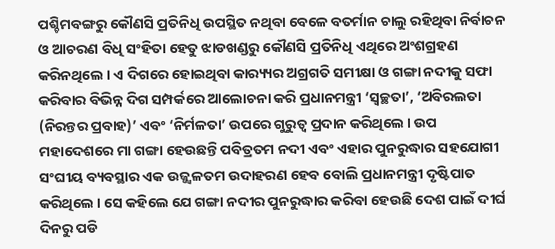ପଶ୍ଚିମବଙ୍ଗରୁ କୌଣସି ପ୍ରତିନିଧି ଉପସ୍ଥିତ ନଥିବା ବେଳେ ବତର୍ମାନ ଚାଲୁ ରହିଥିବା ନିର୍ବାଚନ ଓ ଆଚରଣ ବିଧି ସଂହିତା ହେତୁ ଝାଡଖଣ୍ଡରୁ କୌଣସି ପ୍ରତିନିଧି ଏଥିରେ ଅଂଶଗ୍ରହଣ କରିନଥିଲେ । ଏ ଦିଗରେ ହୋଇଥିବା କାର‌୍ୟ୍ୟର ଅଗ୍ରଗତି ସମୀକ୍ଷା ଓ ଗଙ୍ଗା ନଦୀକୁ ସଫା କରିବାର ବିଭିନ୍ନ ଦିଗ ସମ୍ପର୍କରେ ଆଲୋଚନା କରି ପ୍ରଧାନମନ୍ତ୍ରୀ ‘ସ୍ୱଚ୍ଛତା’, ‘ଅବିରଲତା (ନିରନ୍ତର ପ୍ରବାହ)’ ଏବଂ ‘ନିର୍ମଳତା’ ଉପରେ ଗୁରୁତ୍ୱ ପ୍ରଦାନ କରିଥିଲେ । ଉପ ମହାଦେଶରେ ମା ଗଙ୍ଗା ହେଉଛନ୍ତି ପବିତ୍ରତମ ନଦୀ ଏବଂ ଏହାର ପୁନରୁଦ୍ଧାର ସହଯୋଗୀ ସଂଘୀୟ ବ୍ୟବସ୍ଥାର ଏକ ଉଜ୍ଜ୍ୱଳତମ ଉଦାହରଣ ହେବ ବୋଲି ପ୍ରଧାନମନ୍ତ୍ରୀ ଦୃଷ୍ଟିପାତ କରିଥିଲେ । ସେ କହିଲେ ଯେ ଗଙ୍ଗା ନଦୀର ପୁନରୁଦ୍ଧାର କରିବା ହେଉଛି ଦେଶ ପାଇଁ ଦୀର୍ଘ ଦିନରୁ ପଡି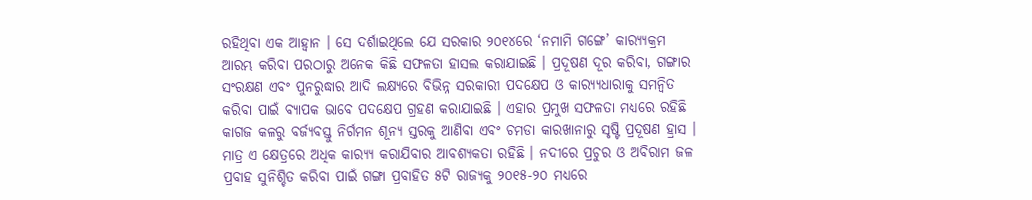ରହିଥିବା ଏକ ଆହ୍ୱାନ । ସେ ଦର୍ଶାଇଥିଲେ ଯେ ସରକାର ୨୦୧୪ରେ ‘ନମାମି ଗଙ୍ଗେ’ କାର‌୍ୟ୍ୟକ୍ରମ ଆରମ୍ଭ କରିବା ପରଠାରୁ ଅନେକ କିଛି ସଫଳତା ହାସଲ କରାଯାଇଛି । ପ୍ରଦୂଷଣ ଦୂର କରିବା, ଗଙ୍ଗାର ସଂରକ୍ଷଣ ଏବଂ ପୁନରୁଦ୍ଧାର ଆଦି ଲକ୍ଷ୍ୟରେ ବିଭିନ୍ନ ସରକାରୀ ପଦକ୍ଷେପ ଓ କାର‌୍ୟ୍ୟଧାରାକୁ ସମନ୍ୱିତ କରିବା ପାଇଁ ବ୍ୟାପକ ଭାବେ ପଦକ୍ଷେପ ଗ୍ରହଣ କରାଯାଇଛି । ଏହାର ପ୍ରମୁଖ ସଫଳତା ମଧ୍ୟରେ ରହିଛି କାଗଜ କଳରୁ ବର୍ଜ୍ୟବସ୍ତୁ ନିର୍ଗମନ ଶୂନ୍ୟ ସ୍ତରକୁ ଆଣିବା ଏବଂ ଚମଡା କାରଖାନାରୁ ସୃଷ୍ଟି ପ୍ରଦୂଷଣ ହ୍ରାସ । ମାତ୍ର ଏ କ୍ଷେତ୍ରରେ ଅଧିକ କାର‌୍ୟ୍ୟ କରାଯିବାର ଆବଶ୍ୟକତା ରହିଛି । ନଦୀରେ ପ୍ରଚୁର ଓ ଅବିରାମ ଜଳ ପ୍ରବାହ ସୁନିଶ୍ଚିତ କରିବା ପାଇଁ ଗଙ୍ଗା ପ୍ରବାହିତ ୫ଟି ରାଜ୍ୟକୁ ୨୦୧୫-୨୦ ମଧ୍ୟରେ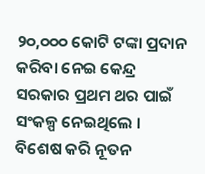୨୦,୦୦୦ କୋଟି ଟଙ୍କା ପ୍ରଦାନ କରିବା ନେଇ କେନ୍ଦ୍ର ସରକାର ପ୍ରଥମ ଥର ପାଇଁ ସଂକଳ୍ପ ନେଇଥିଲେ । ବିଶେଷ କରି ନୂତନ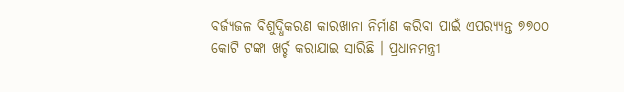ବର୍ଜ୍ୟଜଳ ବିଶୁଦ୍ଧିକରଣ କାରଖାନା ନିର୍ମାଣ କରିବା ପାଇଁ ଏପର‌୍ୟ୍ୟନ୍ତ ୭୭୦୦ କୋଟି ଟଙ୍କା ଖର୍ଚ୍ଚ କରାଯାଇ ସାରିଛି । ପ୍ରଧାନମନ୍ତ୍ରୀ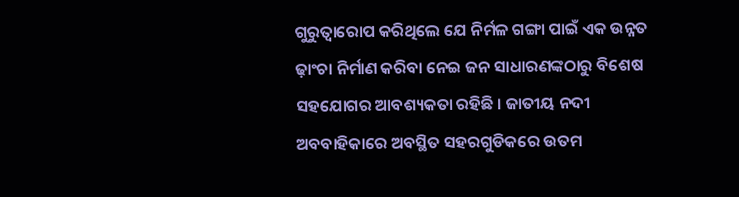ଗୁରୁତ୍ୱାରୋପ କରିଥିଲେ ଯେ ନିର୍ମଳ ଗଙ୍ଗା ପାଇଁ ଏକ ଉନ୍ନତ ଢ଼ାଂଚା ନିର୍ମାଣ କରିବା ନେଇ ଜନ ସାଧାରଣଙ୍କଠାରୁ ବିଶେଷ ସହଯୋଗର ଆବଶ୍ୟକତା ରହିଛି । ଜାତୀୟ ନଦୀ ଅବବାହିକାରେ ଅବସ୍ଥିତ ସହରଗୁଡିକରେ ଉତମ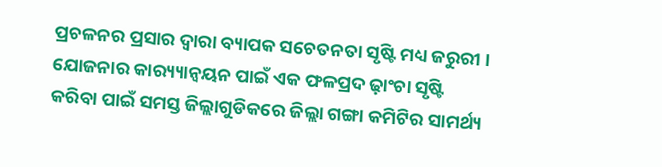ପ୍ରଚଳନର ପ୍ରସାର ଦ୍ୱାରା ବ୍ୟାପକ ସଚେତନତା ସୃଷ୍ଟି ମଧ୍ୟ ଜରୁରୀ । ଯୋଜନାର କାର‌୍ୟ୍ୟାନ୍ୱୟନ ପାଇଁ ଏକ ଫଳପ୍ରଦ ଢ଼ାଂଚା ସୃଷ୍ଟି କରିବା ପାଇଁ ସମସ୍ତ ଜିଲ୍ଲାଗୁଡିକରେ ଜିଲ୍ଲା ଗଙ୍ଗା କମିଟିର ସାମର୍ଥ୍ୟ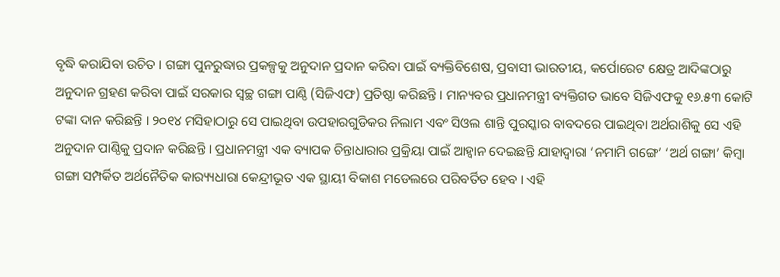ବୃଦ୍ଧି କରାଯିବା ଉଚିତ । ଗଙ୍ଗା ପୁନରୁଦ୍ଧାର ପ୍ରକଳ୍ପକୁ ଅନୁଦାନ ପ୍ରଦାନ କରିବା ପାଇଁ ବ୍ୟକ୍ତିବିଶେଷ, ପ୍ରବାସୀ ଭାରତୀୟ, କର୍ପୋରେଟ କ୍ଷେତ୍ର ଆଦିଙ୍କଠାରୁ ଅନୁଦାନ ଗ୍ରହଣ କରିବା ପାଇଁ ସରକାର ସ୍ୱଚ୍ଛ ଗଙ୍ଗା ପାଣ୍ଠି (ସିଜିଏଫ) ପ୍ରତିଷ୍ଠା କରିଛନ୍ତି । ମାନ୍ୟବର ପ୍ରଧାନମନ୍ତ୍ରୀ ବ୍ୟକ୍ତିଗତ ଭାବେ ସିଜିଏଫକୁ ୧୬.୫୩ କୋଟି ଟଙ୍କା ଦାନ କରିଛନ୍ତି । ୨୦୧୪ ମସିହାଠାରୁ ସେ ପାଇଥିବା ଉପହାରଗୁଡିକର ନିଲାମ ଏବଂ ସିଓଲ ଶାନ୍ତି ପୁରସ୍କାର ବାବଦରେ ପାଇଥିବା ଅର୍ଥରାଶିକୁ ସେ ଏହି ଅନୁଦାନ ପାଣ୍ଠିକୁ ପ୍ରଦାନ କରିଛନ୍ତି । ପ୍ରଧାନମନ୍ତ୍ରୀ ଏକ ବ୍ୟାପକ ଚିନ୍ତାଧାରାର ପ୍ରକ୍ରିୟା ପାଇଁ ଆହ୍ୱାନ ଦେଇଛନ୍ତି ଯାହାଦ୍ୱାରା ‘ନମାମି ଗଙ୍ଗେ’ ‘ଅର୍ଥ ଗଙ୍ଗା’ କିମ୍ବା ଗଙ୍ଗା ସମ୍ପର୍କିତ ଅର୍ଥନୈତିକ କାର‌୍ୟ୍ୟଧାରା କେନ୍ଦ୍ରୀଭୂତ ଏକ ସ୍ଥାୟୀ ବିକାଶ ମଡେଲରେ ପରିବର୍ତିତ ହେବ । ଏହି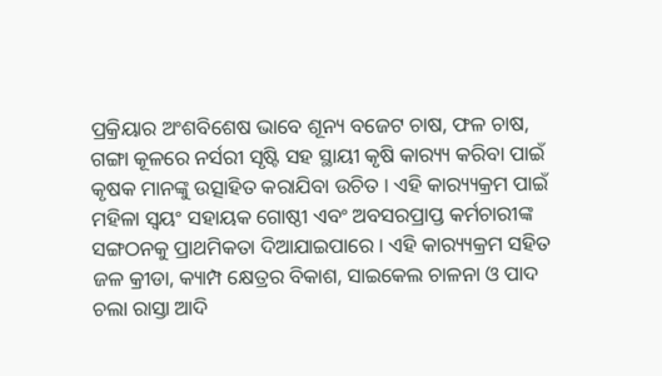ପ୍ରକ୍ରିୟାର ଅଂଶବିଶେଷ ଭାବେ ଶୂନ୍ୟ ବଜେଟ ଚାଷ, ଫଳ ଚାଷ, ଗଙ୍ଗା କୂଳରେ ନର୍ସରୀ ସୃଷ୍ଟି ସହ ସ୍ଥାୟୀ କୃଷି କାର‌୍ୟ୍ୟ କରିବା ପାଇଁ କୃଷକ ମାନଙ୍କୁ ଉତ୍ସାହିତ କରାଯିବା ଉଚିତ । ଏହି କାର‌୍ୟ୍ୟକ୍ରମ ପାଇଁ ମହିଳା ସ୍ୱୟଂ ସହାୟକ ଗୋଷ୍ଠୀ ଏବଂ ଅବସରପ୍ରାପ୍ତ କର୍ମଚାରୀଙ୍କ ସଙ୍ଗଠନକୁ ପ୍ରାଥମିକତା ଦିଆଯାଇପାରେ । ଏହି କାର‌୍ୟ୍ୟକ୍ରମ ସହିତ ଜଳ କ୍ରୀଡା, କ୍ୟାମ୍ପ କ୍ଷେତ୍ରର ବିକାଶ, ସାଇକେଲ ଚାଳନା ଓ ପାଦ ଚଲା ରାସ୍ତା ଆଦି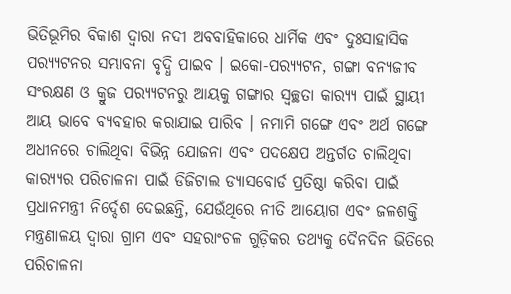ଭିତିଭୂମିର ବିକାଶ ଦ୍ୱାରା ନଦୀ ଅବବାହିକାରେ ଧାର୍ମିକ ଏବଂ ଦୁଃସାହାସିକ ପର‌୍ୟ୍ୟଟନର ସମ୍ଭାବନା ବୃଦ୍ଧି ପାଇବ । ଇକୋ-ପର‌୍ୟ୍ୟଟନ, ଗଙ୍ଗା ବନ୍ୟଜୀବ ସଂରକ୍ଷଣ ଓ କ୍ରୁଜ ପର‌୍ୟ୍ୟଟନରୁ ଆୟକୁ ଗଙ୍ଗାର ସ୍ୱଚ୍ଛତା କାର‌୍ୟ୍ୟ ପାଇଁ ସ୍ଥାୟୀ ଆୟ ଭାବେ ବ୍ୟବହାର କରାଯାଇ ପାରିବ । ନମାମି ଗଙ୍ଗେ ଏବଂ ଅର୍ଥ ଗଙ୍ଗେ ଅଧୀନରେ ଚାଲିଥିବା ବିଭିନ୍ନ ଯୋଜନା ଏବଂ ପଦକ୍ଷେପ ଅନ୍ତର୍ଗତ ଚାଲିଥିବା କାର‌୍ୟ୍ୟର ପରିଚାଳନା ପାଇଁ ଡିଜିଟାଲ ଡ୍ୟାସବୋର୍ଡ ପ୍ରତିଷ୍ଠା କରିବା ପାଇଁ ପ୍ରଧାନମନ୍ତ୍ରୀ ନିର୍ଦ୍ଦେଶ ଦେଇଛନ୍ତି, ଯେଉଁଥିରେ ନୀତି ଆୟୋଗ ଏବଂ ଜଳଶକ୍ତି ମନ୍ତ୍ରଣାଳୟ ଦ୍ୱାରା ଗ୍ରାମ ଏବଂ ସହରାଂଚଳ ଗୁଡ଼ିକର ତଥ୍ୟକୁ ଦୈନଦିନ ଭିତିରେ ପରିଚାଳନା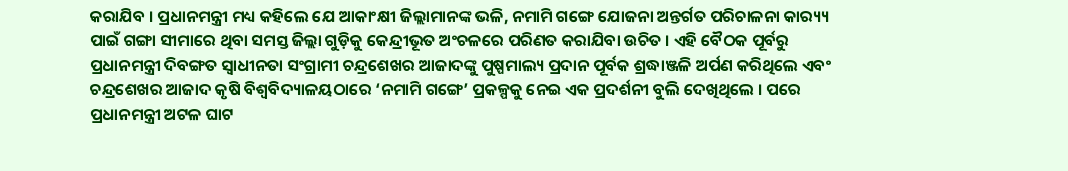କରାଯିବ । ପ୍ରଧାନମନ୍ତ୍ରୀ ମଧ୍ୟ କହିଲେ ଯେ ଆକାଂକ୍ଷୀ ଜିଲ୍ଲାମାନଙ୍କ ଭଳି, ନମାମି ଗଙ୍ଗେ ଯୋଜନା ଅନ୍ତର୍ଗତ ପରିଚାଳନା କାର‌୍ୟ୍ୟ ପାଇଁ ଗଙ୍ଗା ସୀମାରେ ଥିବା ସମସ୍ତ ଜିଲ୍ଲା ଗୁଡ଼ିକୁ କେନ୍ଦ୍ରୀଭୂତ ଅଂଚଳରେ ପରିଣତ କରାଯିବା ଉଚିତ । ଏହି ବୈଠକ ପୂର୍ବରୁ ପ୍ରଧାନମନ୍ତ୍ରୀ ଦିବଙ୍ଗତ ସ୍ୱାଧୀନତା ସଂଗ୍ରାମୀ ଚନ୍ଦ୍ରଶେଖର ଆଜାଦଙ୍କୁ ପୁଷ୍ପମାଲ୍ୟ ପ୍ରଦାନ ପୂର୍ବକ ଶ୍ରଦ୍ଧାଞ୍ଜଳି ଅର୍ପଣ କରିଥିଲେ ଏବଂ ଚନ୍ଦ୍ରଶେଖର ଆଜାଦ କୃଷି ବିଶ୍ୱବିଦ୍ୟାଳୟଠାରେ ‘ନମାମି ଗଙ୍ଗେ’ ପ୍ରକଳ୍ପକୁ ନେଇ ଏକ ପ୍ରଦର୍ଶନୀ ବୁଲି ଦେଖିଥିଲେ । ପରେ ପ୍ରଧାନମନ୍ତ୍ରୀ ଅଟଳ ଘାଟ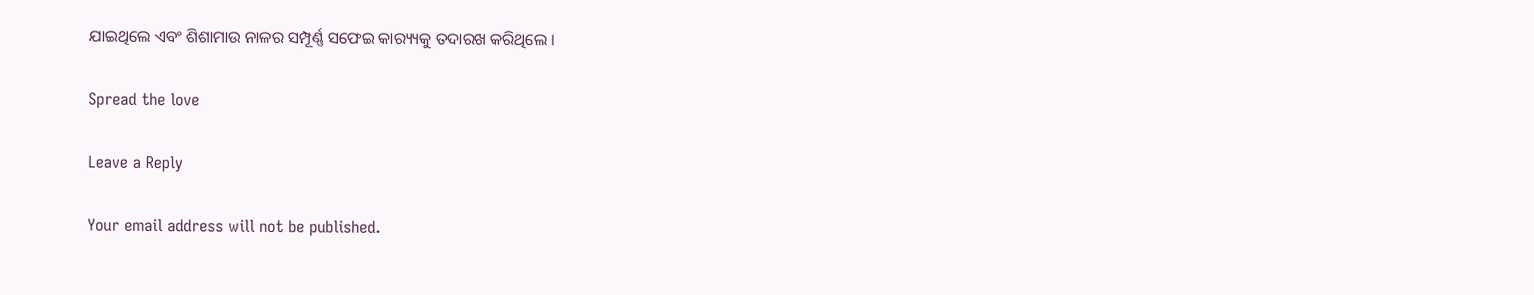ଯାଇଥିଲେ ଏବଂ ଶିଶାମାଉ ନାଳର ସମ୍ପୂର୍ଣ୍ଣ ସଫେଇ କାର‌୍ୟ୍ୟକୁ ତଦାରଖ କରିଥିଲେ ।

Spread the love

Leave a Reply

Your email address will not be published.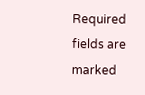Required fields are marked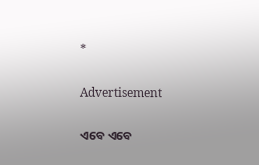*

Advertisement

ଏବେ ଏବେ